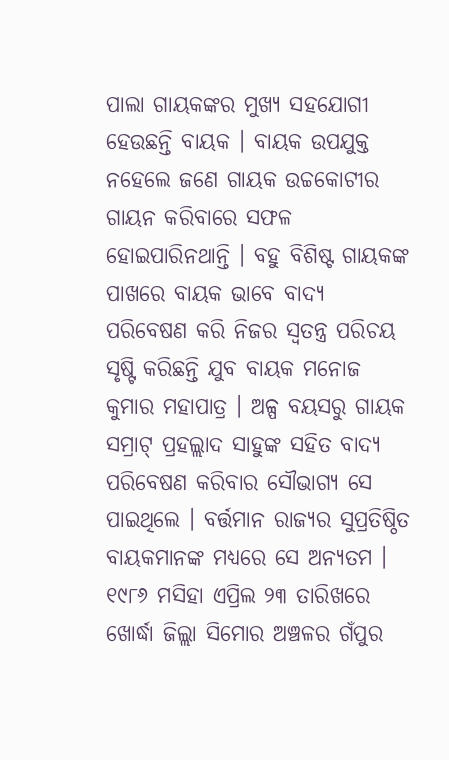ପାଲା ଗାୟକଙ୍କର ମୁଖ୍ୟ ସହଯୋଗୀ ହେଉଛନ୍ତି ବାୟକ । ବାୟକ ଉପଯୁକ୍ତ ନହେଲେ ଜଣେ ଗାୟକ ଉଚ୍ଚକୋଟୀର ଗାୟନ କରିବାରେ ସଫଳ ହୋଇପାରିନଥାନ୍ତି । ବହୁ ବିଶିଷ୍ଟ ଗାୟକଙ୍କ ପାଖରେ ବାୟକ ଭାବେ ବାଦ୍ୟ ପରିବେଷଣ କରି ନିଜର ସ୍ୱତନ୍ତ୍ର ପରିଚୟ ସୃଷ୍ଟି କରିଛନ୍ତି ଯୁବ ବାୟକ ମନୋଜ କୁମାର ମହାପାତ୍ର । ଅଳ୍ପ ବୟସରୁ ଗାୟକ ସମ୍ରାଟ୍ ପ୍ରହଲ୍ଲାଦ ସାହୁଙ୍କ ସହିତ ବାଦ୍ୟ ପରିବେଷଣ କରିବାର ସୌଭାଗ୍ୟ ସେ ପାଇଥିଲେ । ବର୍ତ୍ତମାନ ରାଜ୍ୟର ସୁପ୍ରତିଷ୍ଠିତ ବାୟକମାନଙ୍କ ମଧ୍ୟରେ ସେ ଅନ୍ୟତମ ।
୧୯୮୬ ମସିହା ଏପ୍ରିଲ ୨୩ ତାରିଖରେ ଖୋର୍ଦ୍ଧା ଜିଲ୍ଲା ସିମୋର ଅଞ୍ଚଳର ଗଁପୁର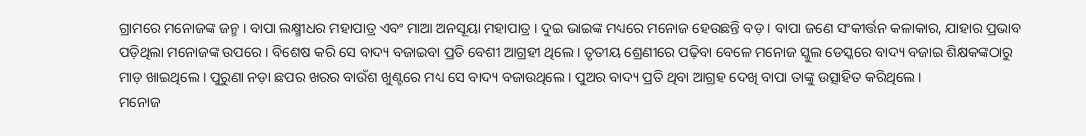ଗ୍ରାମରେ ମନୋଜଙ୍କ ଜନ୍ମ । ବାପା ଲକ୍ଷ୍ମୀଧର ମହାପାତ୍ର ଏବଂ ମାଆ ଅନସୂୟା ମହାପାତ୍ର । ଦୁଇ ଭାଇଙ୍କ ମଧ୍ୟରେ ମନୋଜ ହେଉଛନ୍ତି ବଡ଼ । ବାପା ଜଣେ ସଂକୀର୍ତ୍ତନ କଳାକାର, ଯାହାର ପ୍ରଭାବ ପଡ଼ିଥିଲା ମନୋଜଙ୍କ ଉପରେ । ବିଶେଷ କରି ସେ ବାଦ୍ୟ ବଜାଇବା ପ୍ରତି ବେଶୀ ଆଗ୍ରହୀ ଥିଲେ । ତୃତୀୟ ଶ୍ରେଣୀରେ ପଢ଼ିବା ବେଳେ ମନୋଜ ସ୍କୁଲ ଡେସ୍କରେ ବାଦ୍ୟ ବଜାଇ ଶିକ୍ଷକଙ୍କଠାରୁ ମାଡ଼ ଖାଇଥିଲେ । ପୁରୁଣା ନଡ଼ା ଛପର ଖରର ବାଉଁଶ ଖୁଣ୍ଟରେ ମଧ୍ୟ ସେ ବାଦ୍ୟ ବଜାଉଥିଲେ । ପୁଅର ବାଦ୍ୟ ପ୍ରତି ଥିବା ଆଗ୍ରହ ଦେଖି ବାପା ତାଙ୍କୁ ଉତ୍ସାହିତ କରିଥିଲେ ।
ମନୋଜ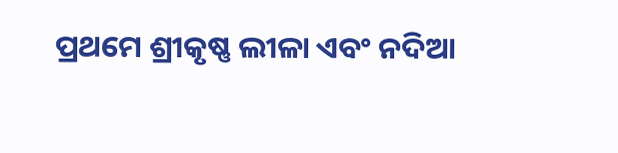ପ୍ରଥମେ ଶ୍ରୀକୃଷ୍ଣ ଲୀଳା ଏବଂ ନଦିଆ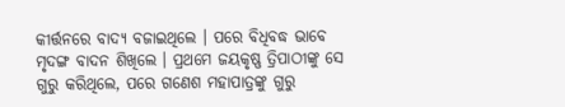କୀର୍ତ୍ତନରେ ବାଦ୍ୟ ବଜାଇଥିଲେ । ପରେ ବିଧିବଦ୍ଧ ଭାବେ ମୃଦଙ୍ଗ ବାଦନ ଶିଖିଲେ । ପ୍ରଥମେ ଜୟକୃଷ୍ଣ ତ୍ରିପାଠୀଙ୍କୁ ସେ ଗୁରୁ କରିଥିଲେ, ପରେ ଗଣେଶ ମହାପାତ୍ରଙ୍କୁ ଗୁରୁ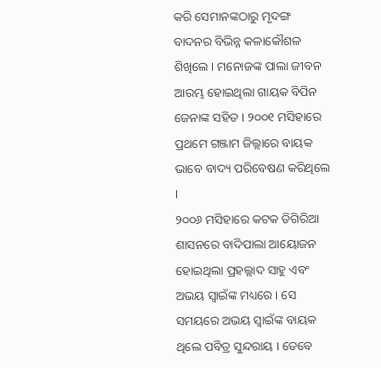କରି ସେମାନଙ୍କଠାରୁ ମୃଦଙ୍ଗ ବାଦନର ବିଭିନ୍ନ କଳାକୌଶଳ ଶିଖିଲେ । ମନୋଜଙ୍କ ପାଲା ଜୀବନ ଆରମ୍ଭ ହୋଇଥିଲା ଗାୟକ ବିପିନ ଜେନାଙ୍କ ସହିତ । ୨୦୦୧ ମସିହାରେ ପ୍ରଥମେ ଗଞ୍ଜାମ ଜିଲ୍ଲାରେ ବାୟକ ଭାବେ ବାଦ୍ୟ ପରିବେଷଣ କରିଥିଲେ ।
୨୦୦୬ ମସିହାରେ କଟକ ତିଗିରିଆ ଶାସନରେ ବାଦିପାଲା ଆୟୋଜନ ହୋଇଥିଲା ପ୍ରହଲ୍ଲାଦ ସାହୁ ଏବଂ ଅଭୟ ସ୍ୱାଇଁଙ୍କ ମଧ୍ୟରେ । ସେ ସମୟରେ ଅଭୟ ସ୍ୱାଇଁଙ୍କ ବାୟକ ଥିଲେ ପବିତ୍ର ସୁନ୍ଦରାୟ । ତେବେ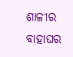ଶାଳୀର ବାହାଘର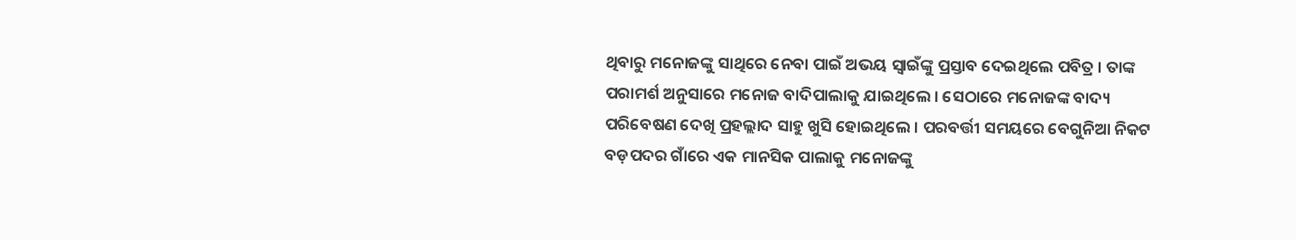ଥିବାରୁ ମନୋଜଙ୍କୁ ସାଥିରେ ନେବା ପାଇଁ ଅଭୟ ସ୍ୱାଇଁଙ୍କୁ ପ୍ରସ୍ତାବ ଦେଇଥିଲେ ପବିତ୍ର । ତାଙ୍କ ପରାମର୍ଶ ଅନୁସାରେ ମନୋଜ ବାଦିପାଲାକୁ ଯାଇଥିଲେ । ସେଠାରେ ମନୋଜଙ୍କ ବାଦ୍ୟ ପରିବେଷଣ ଦେଖି ପ୍ରହଲ୍ଲାଦ ସାହୁ ଖୁସି ହୋଇଥିଲେ । ପରବର୍ତ୍ତୀ ସମୟରେ ବେଗୁନିଆ ନିକଟ ବଡ଼ପଦର ଗାଁରେ ଏକ ମାନସିକ ପାଲାକୁ ମନୋଜଙ୍କୁ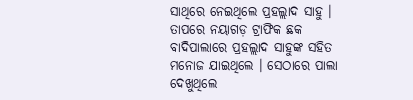ସାଥିରେ ନେଇଥିଲେ ପ୍ରହଲ୍ଲାଦ ସାହୁ । ତାପରେ ନୟାଗଡ଼ ଟ୍ରାଫିକ ଛକ ବାଦିପାଲାରେ ପ୍ରହଲ୍ଲାଦ ସାହୁଙ୍କ ସହିତ ମନୋଜ ଯାଇଥିଲେ । ସେଠାରେ ପାଲା ଦେଖୁଥିଲେ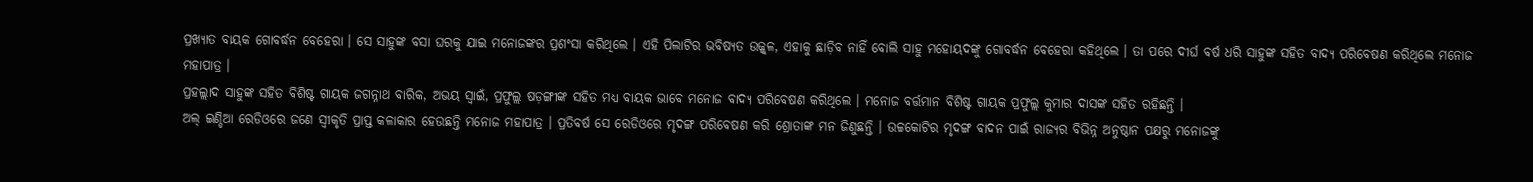ପ୍ରଖ୍ୟାତ ବାୟକ ଗୋବର୍ଦ୍ଧନ ବେହେରା । ସେ ସାହୁଙ୍କ ବସା ଘରକୁ ଯାଇ ମନୋଜଙ୍କର ପ୍ରଶଂସା କରିଥିଲେ । ଏହି ପିଲାଟିର ଭବିଷ୍ୟତ ଉଜ୍ଜ୍ୱଳ, ଏହାକୁ ଛାଡ଼ିବ ନାହିଁ ବୋଲି ସାହୁ ମହୋୟଦଙ୍କୁ ଗୋବର୍ଦ୍ଧନ ବେହେରା କହିଥିଲେ । ତା ପରେ ଦୀର୍ଘ ବର୍ଷ ଧରି ସାହୁଙ୍କ ସହିତ ବାଦ୍ୟ ପରିବେଷଣ କରିଥିଲେ ମନୋଜ ମହାପାତ୍ର ।
ପ୍ରହଲ୍ଲାଦ ସାହୁଙ୍କ ସହିତ ବିଶିଷ୍ଟ ଗାୟକ ଜଗନ୍ନାଥ ବାରିକ, ଅଭୟ ସ୍ୱାଇଁ, ପ୍ରଫୁଲ୍ଲ ଷଡ଼ଙ୍ଗୀଙ୍କ ସହିତ ମଧ୍ୟ ବାୟକ ଭାବେ ମନୋଜ ବାଦ୍ୟ ପରିବେଷଣ କରିଥିଲେ । ମନୋଜ ବର୍ତ୍ତମାନ ବିଶିଷ୍ଟ ଗାୟକ ପ୍ରଫୁଲ୍ଲ କୁମାର ଦାସଙ୍କ ସହିତ ରହିଛନ୍ତି ।
ଅଲ୍ ଇଣ୍ଡିଆ ରେଡିଓରେ ଜଣେ ସ୍ୱୀକୃତି ପ୍ରାପ୍ତ କଳାକାର ହେଉଛନ୍ତି ମନୋଜ ମହାପାତ୍ର । ପ୍ରତିବର୍ଷ ସେ ରେଡିଓରେ ମୃଦଙ୍ଗ ପରିବେଷଣ କରି ଶ୍ରୋତାଙ୍କ ମନ ଜିଣୁଛନ୍ତି । ଉଚ୍ଚକୋଟିର ମୃଦଙ୍ଗ ବାଦନ ପାଇଁ ରାଜ୍ୟର ବିଭିନ୍ନ ଅନୁଷ୍ଠାନ ପକ୍ଷରୁ ମନୋଜଙ୍କୁ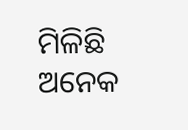ମିଳିଛି ଅନେକ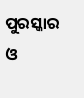ପୁରସ୍କାର ଓ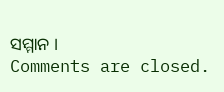ସମ୍ମାନ ।
Comments are closed.